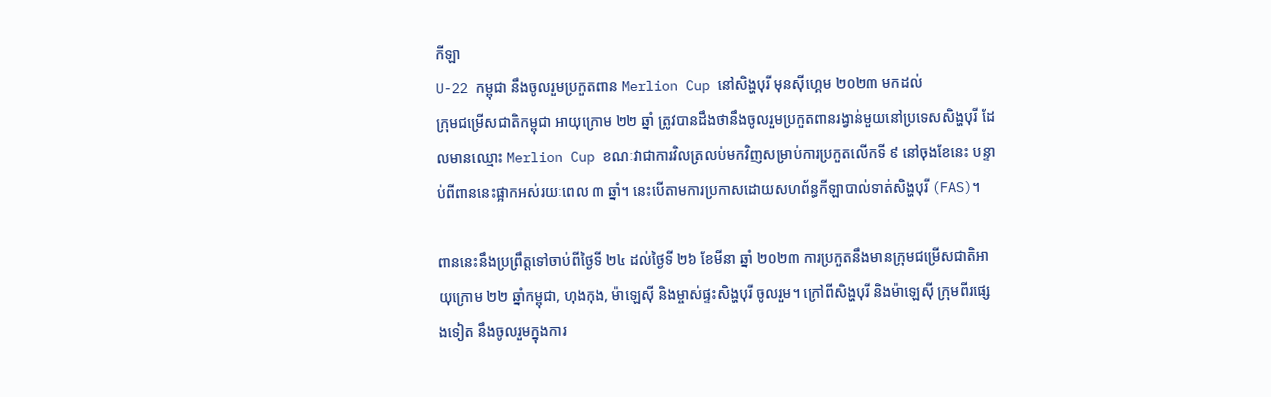កីឡា
U-22 កម្ពុជា នឹងចូលរួមប្រកួតពាន Merlion Cup នៅសិង្ហបុរី មុនស៊ីហ្គេម ២០២៣ មកដល់
ក្រុមជម្រើសជាតិកម្ពុជា អាយុក្រោម ២២ ឆ្នាំ ត្រូវបានដឹងថានឹងចូលរួមប្រកួតពានរង្វាន់មួយនៅប្រទេសសិង្ហបុរី ដែលមានឈ្មោះ Merlion Cup ខណៈវាជាការវិលត្រលប់មកវិញសម្រាប់ការប្រកួតលើកទី ៩ នៅចុងខែនេះ បន្ទាប់ពីពាននេះផ្អាកអស់រយៈពេល ៣ ឆ្នាំ។ នេះបើតាមការប្រកាសដោយសហព័ន្ធកីឡាបាល់ទាត់សិង្ហបុរី (FAS)។

ពាននេះនឹងប្រព្រឹត្តទៅចាប់ពីថ្ងៃទី ២៤ ដល់ថ្ងៃទី ២៦ ខែមីនា ឆ្នាំ ២០២៣ ការប្រកួតនឹងមានក្រុមជម្រើសជាតិអាយុក្រោម ២២ ឆ្នាំកម្ពុជា, ហុងកុង, ម៉ាឡេស៊ី និងម្ចាស់ផ្ទះសិង្ហបុរី ចូលរួម។ ក្រៅពីសិង្ហបុរី និងម៉ាឡេស៊ី ក្រុមពីរផ្សេងទៀត នឹងចូលរួមក្នុងការ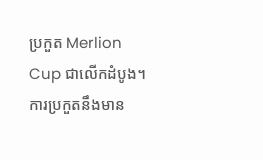ប្រកួត Merlion Cup ជាលើកដំបូង។
ការប្រកួតនឹងមាន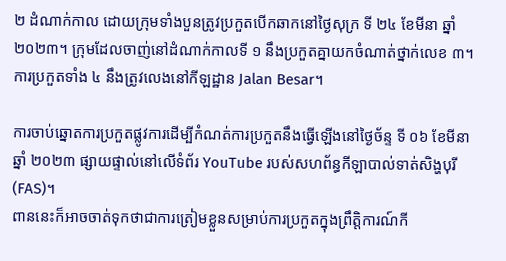២ ដំណាក់កាល ដោយក្រុមទាំងបួនត្រូវប្រកួតបើកឆាកនៅថ្ងៃសុក្រ ទី ២៤ ខែមីនា ឆ្នាំ ២០២៣។ ក្រុមដែលចាញ់នៅដំណាក់កាលទី ១ នឹងប្រកួតគ្នាយកចំណាត់ថ្នាក់លេខ ៣។ ការប្រកួតទាំង ៤ នឹងត្រូវលេងនៅកីឡដ្ឋាន Jalan Besar។

ការចាប់ឆ្នោតការប្រកួតផ្លូវការដើម្បីកំណត់ការប្រកួតនឹងធ្វើឡើងនៅថ្ងៃច័ន្ទ ទី ០៦ ខែមីនា ឆ្នាំ ២០២៣ ផ្សាយផ្ទាល់នៅលើទំព័រ YouTube របស់សហព័ន្ធកីឡាបាល់ទាត់សិង្ហបុរី (FAS)។
ពាននេះក៏អាចចាត់ទុកថាជាការត្រៀមខ្លួនសម្រាប់ការប្រកួតក្នុងព្រឹត្តិការណ៍កី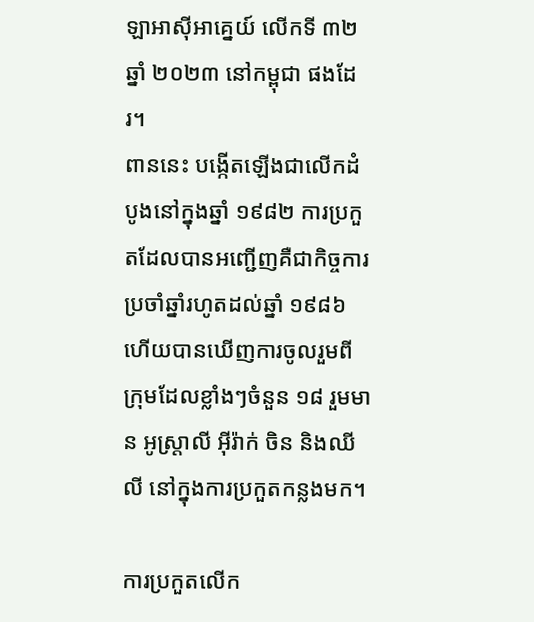ឡាអាស៊ីអាគ្នេយ៍ លើកទី ៣២ ឆ្នាំ ២០២៣ នៅកម្ពុជា ផងដែរ។
ពាននេះ បង្កើតឡើងជាលើកដំបូងនៅក្នុងឆ្នាំ ១៩៨២ ការប្រកួតដែលបានអញ្ជើញគឺជាកិច្ចការប្រចាំឆ្នាំរហូតដល់ឆ្នាំ ១៩៨៦ ហើយបានឃើញការចូលរួមពីក្រុមដែលខ្លាំងៗចំនួន ១៨ រួមមាន អូស្ត្រាលី អ៊ីរ៉ាក់ ចិន និងឈីលី នៅក្នុងការប្រកួតកន្លងមក។

ការប្រកួតលើក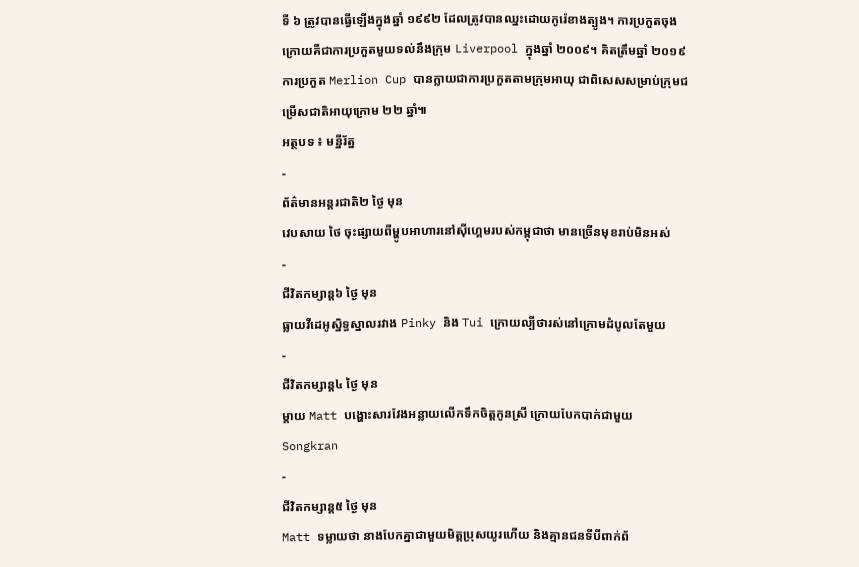ទី ៦ ត្រូវបានធ្វើឡើងក្នុងឆ្នាំ ១៩៩២ ដែលត្រូវបានឈ្នះដោយកូរ៉េខាងត្បូង។ ការប្រកួតចុងក្រោយគឺជាការប្រកួតមួយទល់នឹងក្រុម Liverpool ក្នុងឆ្នាំ ២០០៩។ គិតត្រឹមឆ្នាំ ២០១៩ ការប្រកួត Merlion Cup បានក្លាយជាការប្រកួតតាមក្រុមអាយុ ជាពិសេសសម្រាប់ក្រុមជម្រើសជាតិអាយុក្រោម ២២ ឆ្នាំ៕
អត្ថបទ ៖ មន្នីរ័ត្ន
-
ព័ត៌មានអន្ដរជាតិ២ ថ្ងៃ មុន
វេបសាយ ថៃ ចុះផ្សាយពីម្ហូបអាហារនៅស៊ីហ្គេមរបស់កម្ពុជាថា មានច្រើនមុខរាប់មិនអស់
-
ជីវិតកម្សាន្ដ៦ ថ្ងៃ មុន
ធ្លាយវីដេអូស្និទ្ធស្នាលរវាង Pinky និង Tui ក្រោយល្បីថារស់នៅក្រោមដំបូលតែមួយ
-
ជីវិតកម្សាន្ដ៤ ថ្ងៃ មុន
ម្ដាយ Matt បង្ហោះសារវែងអន្លាយលើកទឹកចិត្តកូនស្រី ក្រោយបែកបាក់ជាមួយ Songkran
-
ជីវិតកម្សាន្ដ៥ ថ្ងៃ មុន
Matt ទម្លាយថា នាងបែកគ្នាជាមួយមិត្តប្រុសយូរហើយ និងគ្មានជនទីបីពាក់ព័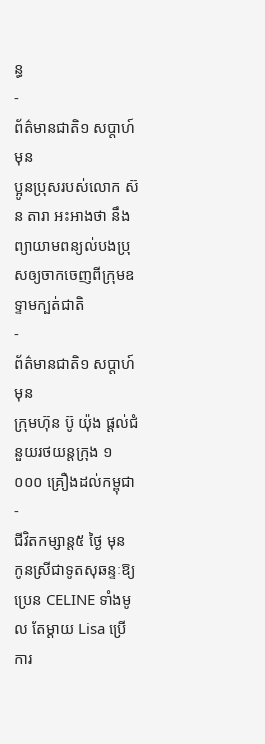ន្ធ
-
ព័ត៌មានជាតិ១ សប្តាហ៍ មុន
ប្អូនប្រុសរបស់លោក ស៊ន តារា អះអាងថា នឹងព្យាយាមពន្យល់បងប្រុសឲ្យចាកចេញពីក្រុមឧទ្ទាមក្បត់ជាតិ
-
ព័ត៌មានជាតិ១ សប្តាហ៍ មុន
ក្រុមហ៊ុន ប៊ូ យ៉ុង ផ្ដល់ជំនួយរថយន្តក្រុង ១ ០០០ គ្រឿងដល់កម្ពុជា
-
ជីវិតកម្សាន្ដ៥ ថ្ងៃ មុន
កូនស្រីជាទូតសុឆន្ទៈឱ្យប្រេន CELINE ទាំងមូល តែម្ដាយ Lisa ប្រើការ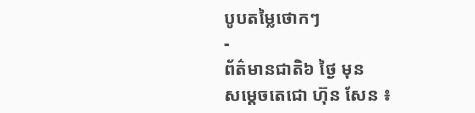បូបតម្លៃថោកៗ
-
ព័ត៌មានជាតិ៦ ថ្ងៃ មុន
សម្ដេចតេជោ ហ៊ុន សែន ៖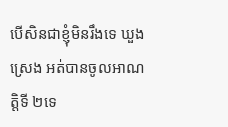បើសិនជាខ្ញុំមិនរឹងទេ ឃួង ស្រេង អត់បានចូលអាណត្តិទី ២ទេ